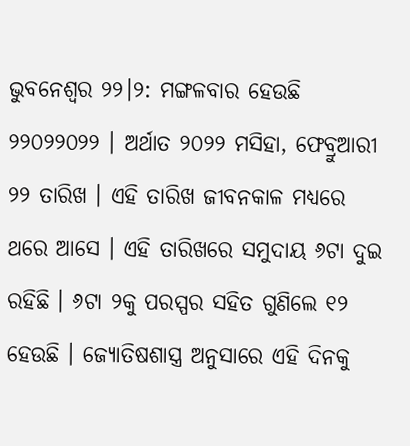ଭୁବନେଶ୍ବର ୨୨।୨: ମଙ୍ଗଳବାର ହେଉଛି ୨୨୦୨୨୦୨୨ । ଅର୍ଥାତ ୨୦୨୨ ମସିହା, ଫେବ୍ରୁଆରୀ ୨୨ ତାରିଖ । ଏହି ତାରିଖ ଜୀବନକାଳ ମଧ୍ୟରେ ଥରେ ଆସେ । ଏହି ତାରିଖରେ ସମୁଦାୟ ୬ଟା ଦୁଇ ରହିଛି । ୬ଟା ୨କୁ ପରସ୍ପର ସହିତ ଗୁଣିଲେ ୧୨ ହେଉଛି । ଜ୍ୟୋତିଷଶାସ୍ତ୍ର ଅନୁସାରେ ଏହି ଦିନକୁ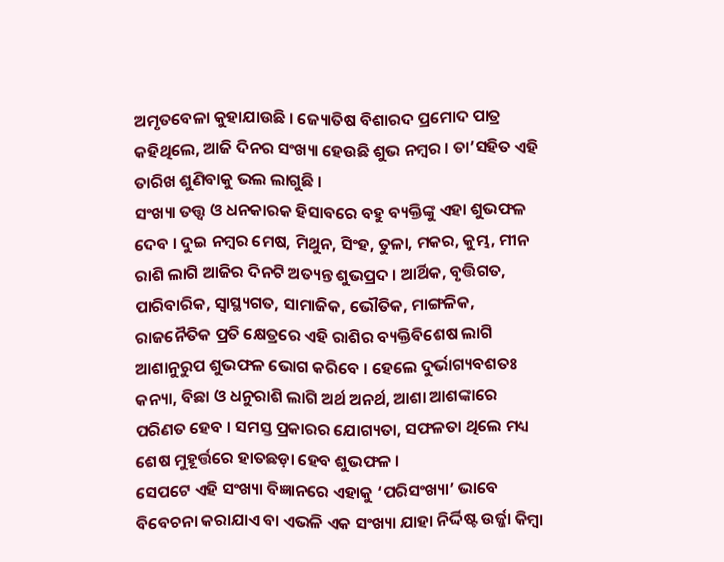ଅମୃତବେଳା କୁହାଯାଉଛି । ଜ୍ୟୋତିଷ ବିଶାରଦ ପ୍ରମୋଦ ପାତ୍ର କହିଥିଲେ, ଆଜି ଦିନର ସଂଖ୍ୟା ହେଉଛି ଶୁଭ ନମ୍ବର । ତା’ସହିତ ଏହି ତାରିଖ ଶୁଣିବାକୁ ଭଲ ଲାଗୁଛି ।
ସଂଖ୍ୟା ତତ୍ତ୍ବ ଓ ଧନକାରକ ହିସାବରେ ବହୁ ବ୍ୟକ୍ତିଙ୍କୁ ଏହା ଶୁଭଫଳ ଦେବ । ଦୁଇ ନମ୍ବର ମେଷ, ମିଥୁନ, ସିଂହ, ତୁଳା, ମକର, କୁମ୍ଭ, ମୀନ ରାଶି ଲାଗି ଆଜିର ଦିନଟି ଅତ୍ୟନ୍ତ ଶୁଭପ୍ରଦ । ଆର୍ଥିକ, ବୃତ୍ତିଗତ, ପାରିବାରିକ, ସ୍ବାସ୍ଥ୍ୟଗତ, ସାମାଜିକ, ଭୌତିକ, ମାଙ୍ଗଳିକ, ରାଜନୈତିକ ପ୍ରତି କ୍ଷେତ୍ରରେ ଏହି ରାଶିର ବ୍ୟକ୍ତିବିଶେଷ ଲାଗି ଆଶାନୁରୁପ ଶୁଭଫଳ ଭୋଗ କରିବେ । ହେଲେ ଦୁର୍ଭାଗ୍ୟବଶତଃ କନ୍ୟା, ବିଛା ଓ ଧନୁରାଶି ଲାଗି ଅର୍ଥ ଅନର୍ଥ, ଆଶା ଆଶଙ୍କାରେ ପରିଣତ ହେବ । ସମସ୍ତ ପ୍ରକାରର ଯୋଗ୍ୟତା, ସଫଳତା ଥିଲେ ମଧ୍ୟ ଶେଷ ମୁହୂର୍ତ୍ତରେ ହାତଛଡ଼ା ହେବ ଶୁଭଫଳ ।
ସେପଟେ ଏହି ସଂଖ୍ୟା ବିଜ୍ଞାନରେ ଏହାକୁ ‘ପରିସଂଖ୍ୟା’ ଭାବେ ବିବେଚନା କରାଯାଏ ବା ଏଭଳି ଏକ ସଂଖ୍ୟା ଯାହା ନିର୍ଦ୍ଦିଷ୍ଟ ଉର୍ଜ୍ଜା କିମ୍ବା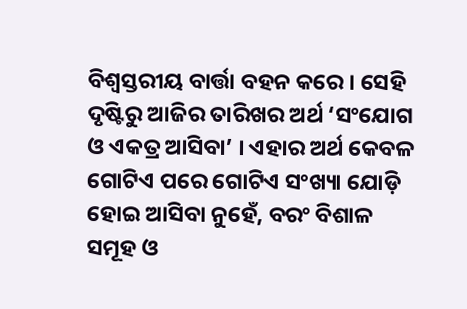ବିଶ୍ବସ୍ତରୀୟ ବାର୍ତ୍ତା ବହନ କରେ । ସେହି ଦୃଷ୍ଟିରୁ ଆଜିର ତାରିଖର ଅର୍ଥ ‘ସଂଯୋଗ ଓ ଏକତ୍ର ଆସିବା’ । ଏହାର ଅର୍ଥ କେବଳ ଗୋଟିଏ ପରେ ଗୋଟିଏ ସଂଖ୍ୟା ଯୋଡ଼ି ହୋଇ ଆସିବା ନୁହେଁ, ବରଂ ବିଶାଳ ସମୂହ ଓ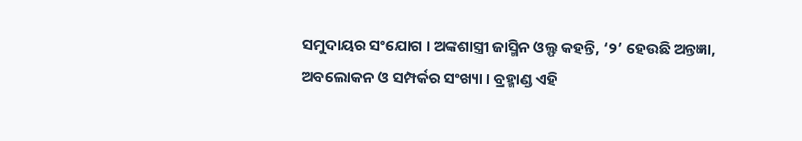ସମୁଦାୟର ସଂଯୋଗ । ଅଙ୍କଶାସ୍ତ୍ରୀ ଜାସ୍ମିନ ଓଲ୍ଫ କହନ୍ତି, ‘୨’ ହେଉଛି ଅନ୍ତଜ୍ଞା, ଅବଲୋକନ ଓ ସମ୍ପର୍କର ସଂଖ୍ୟା । ବ୍ରହ୍ମାଣ୍ଡ ଏହି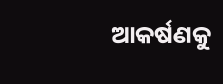ଆକର୍ଷଣକୁ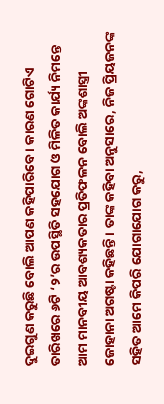ଦୁଇଗୁଣ କରୁଛି ବୋଲି ଆପଣ କହିପାରିବେ । କାରଣ ଗୋଟିଏ ତାରିଖରେ ୬ଟି ‘୨’ର ଉପସ୍ଥିତି ସହଯୋଗ ଓ ମିଳିତ କାର୍ଯ୍ୟ ନିମନ୍ତେ ଆମ ମାନବୀୟ ଆବଶ୍ୟକତାର ପ୍ରତିଫଳନ ବୋଲି ଅଙ୍କଶାସ୍ତ୍ରୀ ଜୋହାନା ଅଗଷ୍ଟା କହିଛନ୍ତି । ତାଙ୍କ କହିବା ଅନୁସାରେ, ନିଜ ପ୍ରିୟଜନଙ୍କ ସହିତ ଆମେ କିପରି ଯୋଗାଯୋଗ କରୁ,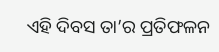ଏହି ଦିବସ ତା’ର ପ୍ରତିଫଳନ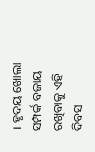। ହୃଦୟ ଖୋଲା ସମ୍ପର୍କ ବଜାୟ ରଖିବାକୁ ଏହି ଦିବସ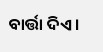ବାର୍ତ୍ତା ଦିଏ ।